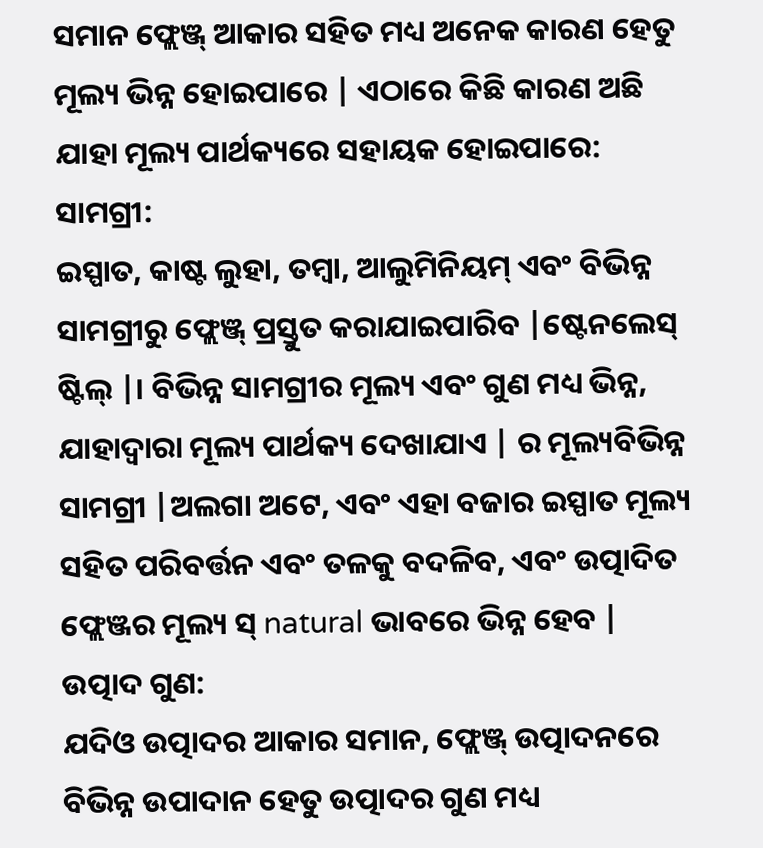ସମାନ ଫ୍ଲେଞ୍ଜ୍ ଆକାର ସହିତ ମଧ୍ୟ ଅନେକ କାରଣ ହେତୁ ମୂଲ୍ୟ ଭିନ୍ନ ହୋଇପାରେ | ଏଠାରେ କିଛି କାରଣ ଅଛି ଯାହା ମୂଲ୍ୟ ପାର୍ଥକ୍ୟରେ ସହାୟକ ହୋଇପାରେ:
ସାମଗ୍ରୀ:
ଇସ୍ପାତ, କାଷ୍ଟ ଲୁହା, ତମ୍ବା, ଆଲୁମିନିୟମ୍ ଏବଂ ବିଭିନ୍ନ ସାମଗ୍ରୀରୁ ଫ୍ଲେଞ୍ଜ୍ ପ୍ରସ୍ତୁତ କରାଯାଇପାରିବ |ଷ୍ଟେନଲେସ୍ ଷ୍ଟିଲ୍ |। ବିଭିନ୍ନ ସାମଗ୍ରୀର ମୂଲ୍ୟ ଏବଂ ଗୁଣ ମଧ୍ୟ ଭିନ୍ନ, ଯାହାଦ୍ୱାରା ମୂଲ୍ୟ ପାର୍ଥକ୍ୟ ଦେଖାଯାଏ | ର ମୂଲ୍ୟବିଭିନ୍ନ ସାମଗ୍ରୀ |ଅଲଗା ଅଟେ, ଏବଂ ଏହା ବଜାର ଇସ୍ପାତ ମୂଲ୍ୟ ସହିତ ପରିବର୍ତ୍ତନ ଏବଂ ତଳକୁ ବଦଳିବ, ଏବଂ ଉତ୍ପାଦିତ ଫ୍ଲେଞ୍ଜର ମୂଲ୍ୟ ସ୍ natural ଭାବରେ ଭିନ୍ନ ହେବ |
ଉତ୍ପାଦ ଗୁଣ:
ଯଦିଓ ଉତ୍ପାଦର ଆକାର ସମାନ, ଫ୍ଲେଞ୍ଜ୍ ଉତ୍ପାଦନରେ ବିଭିନ୍ନ ଉପାଦାନ ହେତୁ ଉତ୍ପାଦର ଗୁଣ ମଧ୍ୟ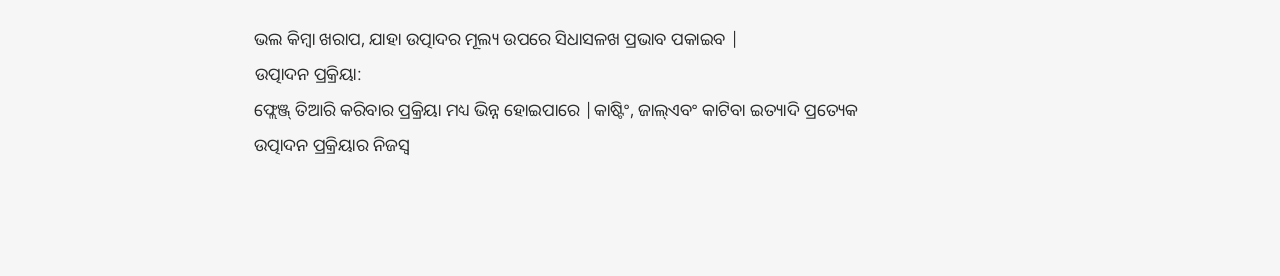ଭଲ କିମ୍ବା ଖରାପ, ଯାହା ଉତ୍ପାଦର ମୂଲ୍ୟ ଉପରେ ସିଧାସଳଖ ପ୍ରଭାବ ପକାଇବ |
ଉତ୍ପାଦନ ପ୍ରକ୍ରିୟା:
ଫ୍ଲେଞ୍ଜ୍ ତିଆରି କରିବାର ପ୍ରକ୍ରିୟା ମଧ୍ୟ ଭିନ୍ନ ହୋଇପାରେ |କାଷ୍ଟିଂ, ଜାଲ୍ଏବଂ କାଟିବା ଇତ୍ୟାଦି ପ୍ରତ୍ୟେକ ଉତ୍ପାଦନ ପ୍ରକ୍ରିୟାର ନିଜସ୍ୱ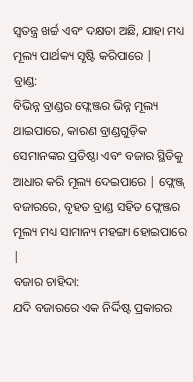ସ୍ୱତନ୍ତ୍ର ଖର୍ଚ୍ଚ ଏବଂ ଦକ୍ଷତା ଅଛି, ଯାହା ମଧ୍ୟ ମୂଲ୍ୟ ପାର୍ଥକ୍ୟ ସୃଷ୍ଟି କରିପାରେ |
ବ୍ରାଣ୍ଡ:
ବିଭିନ୍ନ ବ୍ରାଣ୍ଡର ଫ୍ଲେଞ୍ଜର ଭିନ୍ନ ମୂଲ୍ୟ ଥାଇପାରେ, କାରଣ ବ୍ରାଣ୍ଡଗୁଡ଼ିକ ସେମାନଙ୍କର ପ୍ରତିଷ୍ଠା ଏବଂ ବଜାର ସ୍ଥିତିକୁ ଆଧାର କରି ମୂଲ୍ୟ ଦେଇପାରେ | ଫ୍ଲେଞ୍ଜ୍ ବଜାରରେ, ବୃହତ ବ୍ରାଣ୍ଡ ସହିତ ଫ୍ଲେଞ୍ଜର ମୂଲ୍ୟ ମଧ୍ୟ ସାମାନ୍ୟ ମହଙ୍ଗା ହୋଇପାରେ |
ବଜାର ଚାହିଦା:
ଯଦି ବଜାରରେ ଏକ ନିର୍ଦ୍ଦିଷ୍ଟ ପ୍ରକାରର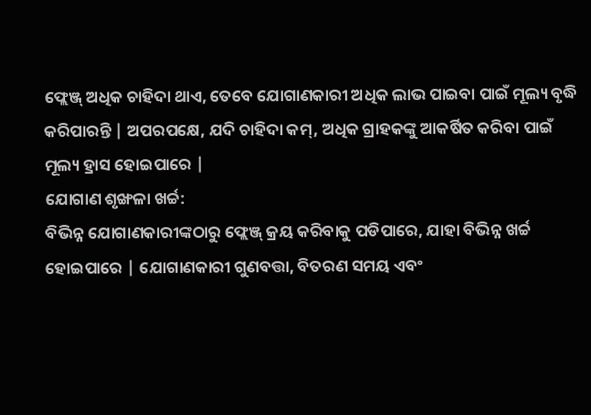ଫ୍ଲେଞ୍ଜ୍ ଅଧିକ ଚାହିଦା ଥାଏ, ତେବେ ଯୋଗାଣକାରୀ ଅଧିକ ଲାଭ ପାଇବା ପାଇଁ ମୂଲ୍ୟ ବୃଦ୍ଧି କରିପାରନ୍ତି | ଅପରପକ୍ଷେ, ଯଦି ଚାହିଦା କମ୍, ଅଧିକ ଗ୍ରାହକଙ୍କୁ ଆକର୍ଷିତ କରିବା ପାଇଁ ମୂଲ୍ୟ ହ୍ରାସ ହୋଇପାରେ |
ଯୋଗାଣ ଶୃଙ୍ଖଳା ଖର୍ଚ୍ଚ:
ବିଭିନ୍ନ ଯୋଗାଣକାରୀଙ୍କଠାରୁ ଫ୍ଲେଞ୍ଜ୍ କ୍ରୟ କରିବାକୁ ପଡିପାରେ, ଯାହା ବିଭିନ୍ନ ଖର୍ଚ୍ଚ ହୋଇପାରେ | ଯୋଗାଣକାରୀ ଗୁଣବତ୍ତା, ବିତରଣ ସମୟ ଏବଂ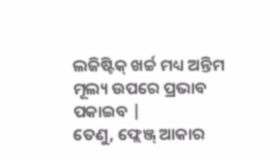ଲଜିଷ୍ଟିକ୍ ଖର୍ଚ୍ଚ ମଧ୍ୟ ଅନ୍ତିମ ମୂଲ୍ୟ ଉପରେ ପ୍ରଭାବ ପକାଇବ |
ତେଣୁ, ଫ୍ଲେଞ୍ଜ୍ ଆକାର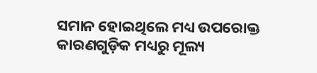ସମାନ ହୋଇଥିଲେ ମଧ୍ୟ ଉପରୋକ୍ତ କାରଣଗୁଡ଼ିକ ମଧ୍ୟରୁ ମୂଲ୍ୟ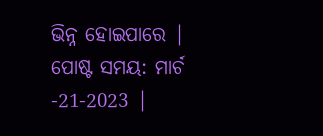ଭିନ୍ନ ହୋଇପାରେ |
ପୋଷ୍ଟ ସମୟ: ମାର୍ଚ -21-2023 |